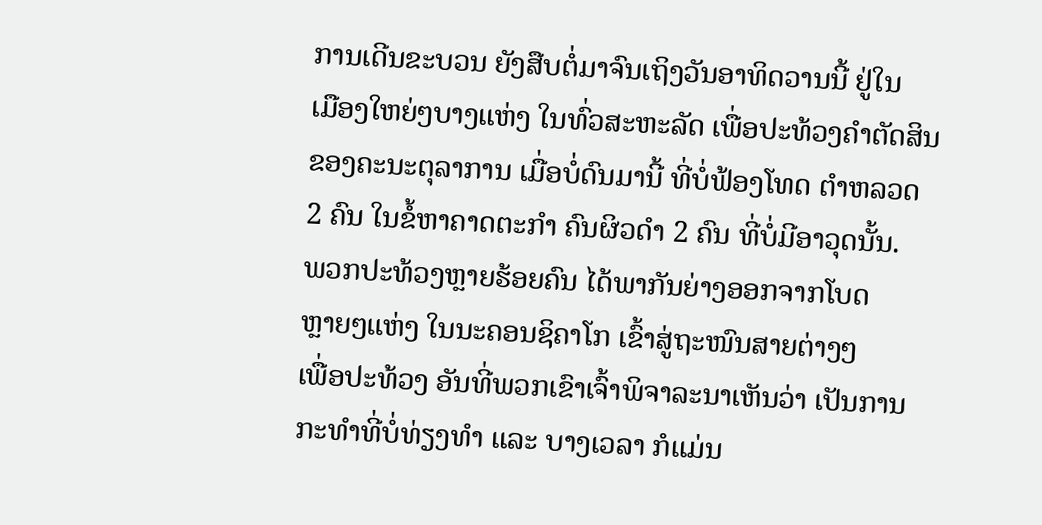ການເດີນຂະບວນ ຍັງສືບຕໍ່ມາຈົນເຖິງວັນອາທິດວານນີ້ ຢູ່ໃນ
ເມືອງໃຫຍ່ໆບາງແຫ່ງ ໃນທົ່ວສະຫະລັດ ເພື່ອປະທ້ວງຄຳຕັດສິນ
ຂອງຄະນະຕຸລາການ ເມື່ອບໍ່ດົນມານີ້ ທີ່ບໍ່ຟ້ອງໂທດ ຕຳຫລວດ
2 ຄົນ ໃນຂໍ້ຫາຄາດຕະກຳ ຄົນຜິວດຳ 2 ຄົນ ທີ່ບໍ່ມີອາວຸດນັ້ນ.
ພວກປະທ້ວງຫຼາຍຮ້ອຍຄົນ ໄດ້ພາກັນຍ່າງອອກຈາກໂບດ
ຫຼາຍໆແຫ່ງ ໃນນະຄອນຊິຄາໂກ ເຂົ້າສູ່ຖະໜົນສາຍຕ່າງໆ
ເພື່ອປະທ້ວງ ອັນທີ່ພວກເຂົາເຈົ້າພິຈາລະນາເຫັນວ່າ ເປັນການ
ກະທຳທີ່ບໍ່ທ່ຽງທຳ ແລະ ບາງເວລາ ກໍແມ່ນ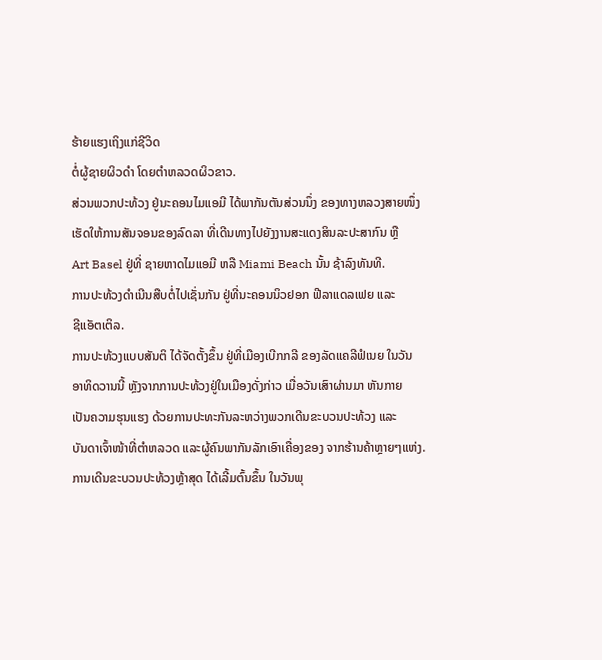ຮ້າຍແຮງເຖິງແກ່ຊີວິດ
ຕໍ່ຜູ້ຊາຍຜິວດຳ ໂດຍຕຳຫລວດຜິວຂາວ.
ສ່ວນພວກປະທ້ວງ ຢູ່ນະຄອນໄມແອມີ ໄດ້ພາກັນຕັນສ່ວນນຶ່ງ ຂອງທາງຫລວງສາຍໜຶ່ງ
ເຮັດໃຫ້ການສັນຈອນຂອງລົດລາ ທີ່ເດີນທາງໄປຍັງງານສະແດງສິນລະປະສາກົນ ຫຼື
Art Basel ຢູ່ທີ່ ຊາຍຫາດໄມແອມີ ຫລື Miami Beach ນັ້ນ ຊ້າລົງທັນທີ.
ການປະທ້ວງດຳເນີນສືບຕໍ່ໄປເຊັ່ນກັນ ຢູ່ທີ່ນະຄອນນິວຢອກ ຟີລາແດລເຟຍ ແລະ
ຊີແອັຕເຕິລ.
ການປະທ້ວງແບບສັນຕິ ໄດ້ຈັດຕັ້ງຂຶ້ນ ຢູ່ທີ່ເມືອງເບີກກລີ ຂອງລັດແຄລີຟໍເນຍ ໃນວັນ
ອາທິດວານນີ້ ຫຼັງຈາກການປະທ້ວງຢູ່ໃນເມືອງດັ່ງກ່າວ ເມື່ອວັນເສົາຜ່ານມາ ຫັນກາຍ
ເປັນຄວາມຮຸນແຮງ ດ້ວຍການປະທະກັນລະຫວ່າງພວກເດີນຂະບວນປະທ້ວງ ແລະ
ບັນດາເຈົ້າໜ້າທີ່ຕຳຫລວດ ແລະຜູ້ຄົນພາກັນລັກເອົາເຄື່ອງຂອງ ຈາກຮ້ານຄ້າຫຼາຍໆແຫ່ງ.
ການເດີນຂະບວນປະທ້ວງຫຼ້າສຸດ ໄດ້ເລີ້ມຕົ້ນຂຶ້ນ ໃນວັນພຸ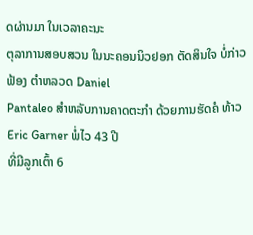ດຜ່ານມາ ໃນເວລາຄະນະ
ຕຸລາການສອບສວນ ໃນນະຄອນນິວຢອກ ຕັດສິນໃຈ ບໍ່ກ່າວຟ້ອງ ຕຳຫລວດ Daniel
Pantaleo ສຳຫລັບການຄາດຕະກຳ ດ້ວຍການຮັດຄໍ ທ້າວ Eric Garner ພໍ່ໄວ 43 ປີ
ທີ່ມີລູກເຕົ້າ 6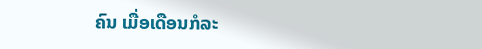ຄົນ ເມື່ອເດືອນກໍລະ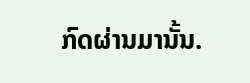ກົດຜ່ານມານັ້ນ.